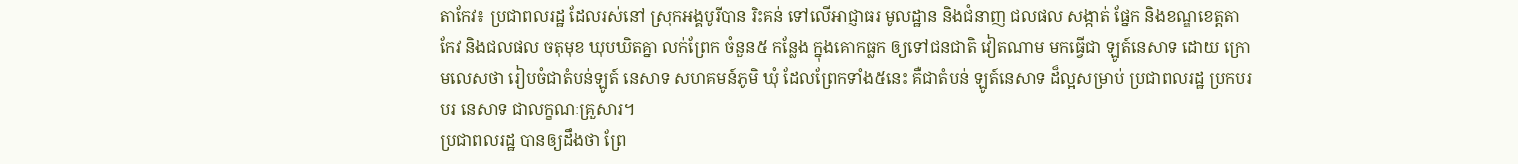តាកែវ៖ ប្រជាពលរដ្ឋ ដែលរស់នៅ ស្រុកអង្គបូរីបាន រិះគន់ ទៅលើអាជ្ញាធរ មូលដ្ឋាន និងជំនាញ ជលផល សង្កាត់ ផ្នែក និងខណ្ឌខេត្តតាកែវ និងជលផល ចតុមុខ ឃុបឃិតគ្នា លក់ព្រែក ចំនួន៥ កន្លែង ក្នុងគោកធ្លក ឲ្យទៅជនជាតិ វៀតណាម មកធ្វើជា ឡូត៍នេសាទ ដោយ ក្រោមលេសថា រៀបចំជាតំបន់ឡូត៍ នេសាទ សហគមន៍ភូមិ ឃុំ ដែលព្រែកទាំង៥នេះ គឺជាតំបន់ ឡូត៍នេសាទ ដ៏ល្អសម្រាប់ ប្រជាពលរដ្ឋ ប្រកបរបរ នេសាទ ជាលក្ខណៈគ្រួសារ។
ប្រជាពលរដ្ឋ បានឲ្យដឹងថា ព្រែ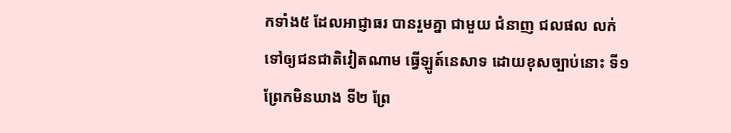កទាំង៥ ដែលអាជ្ញាធរ បានរួមគ្នា ជាមួយ ជំនាញ ជលផល លក់ទៅឲ្យជនជាតិវៀតណាម ធ្វើឡូត៍នេសាទ ដោយខុសច្បាប់នោះ ទី១ ព្រែកមិនឃាង ទី២ ព្រែ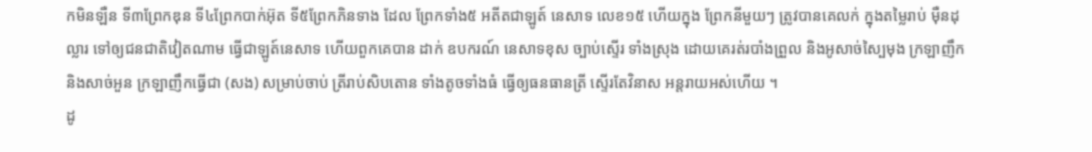កមិនឡឺន ទី៣ព្រែកឌុន ទី៤ព្រែកបាក់អ៊ុត ទី៥ព្រែកភិនទាង ដែល ព្រែកទាំង៥ អតីតជាឡូត៍ នេសាទ លេខ១៥ ហើយក្នុង ព្រែកនីមួយៗ ត្រូវបានគេលក់ ក្នុងតម្លៃរាប់ ម៉ឺនដុល្លារ ទៅឲ្យជនជាតិវៀតណាម ធ្វើជាឡូត៍នេសាទ ហើយពួកគេបាន ដាក់ ឧបករណ៍ នេសាទខុស ច្បាប់ស្ទើរ ទាំងស្រុង ដោយគេរត់របាំងព្រួល និងអូសាច់ស្បៃមុង ក្រឡាញឹក និងសាច់អួន ក្រឡាញឹកធ្វើជា (សង) សម្រាប់ចាប់ ត្រីរាប់សិបតោន ទាំងតូចទាំងធំ ធ្វើឲ្យធនធានត្រី ស្ទើរតែវិនាស អន្តរាយអស់ហើយ ។
ដូ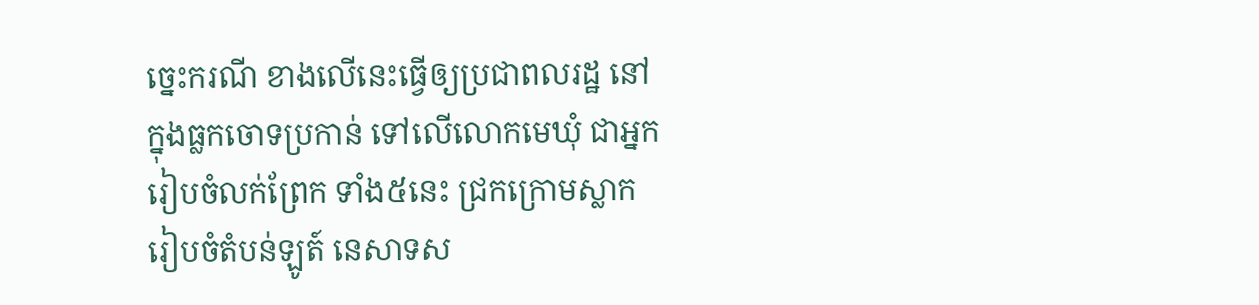ច្នេះករណី ខាងលើនេះធ្វើឲ្យប្រជាពលរដ្ឋ នៅក្នុងធ្លកចោទប្រកាន់ ទៅលើលោកមេឃុំ ជាអ្នករៀបចំលក់ព្រែក ទាំង៥នេះ ជ្រកក្រោមស្លាក រៀបចំតំបន់ឡូត៍ នេសាទស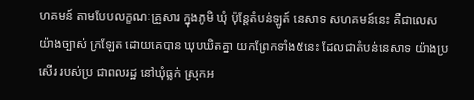ហគមន៍ តាមបែបលក្ខណៈគ្រួសារ ក្នុងភូមិ ឃុំ ប៉ុន្តែតំបន់ឡូត៍ នេសាទ សហគមន៍នេះ គឺជាលេសយ៉ាងច្បាស់ ក្រឡែត ដោយគេបាន ឃុបឃិតគ្នា យកព្រែកទាំង៥នេះ ដែលជាតំបន់នេសាទ យ៉ាងប្រសើរ របស់ប្រ ជាពលរដ្ឋ នៅឃុំធ្លក់ ស្រុកអ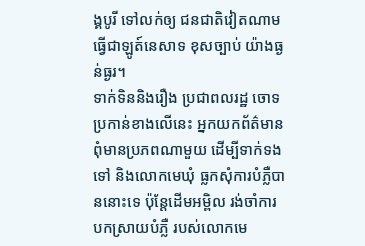ង្គបូរី ទៅលក់ឲ្យ ជនជាតិវៀតណាម ធ្វើជាឡូត៍នេសាទ ខុសច្បាប់ យ៉ាងធ្ងន់ធ្ងរ។
ទាក់ទិននិងរឿង ប្រជាពលរដ្ឋ ចោទប្រកាន់ខាងលើនេះ អ្នកយកព័ត៌មាន ពុំមានប្រភពណាមួយ ដើម្បីទាក់ទងទៅ និងលោកមេឃុំ ធ្លកសុំការបំភ្លឺបាននោះទេ ប៉ុន្តែដើមអម្ពិល រង់ចាំការ បកស្រាយបំភ្លឺ របស់លោកមេ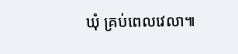ឃុំ គ្រប់ពេលវេលា៕